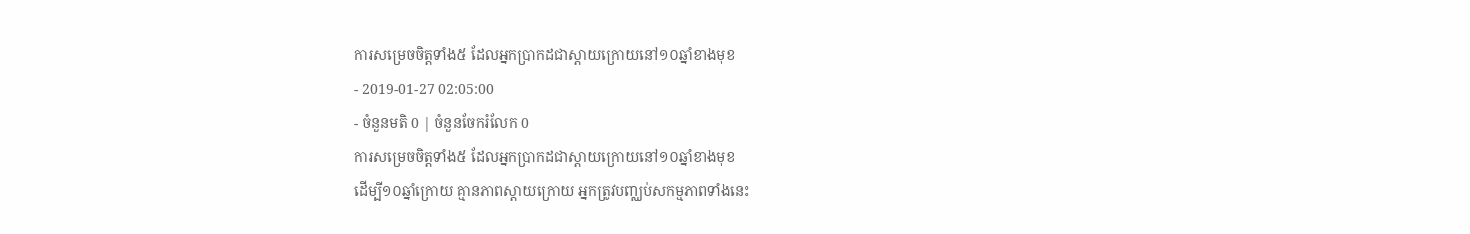ការសម្រេចចិត្តទាំង៥ ដែលអ្នកប្រាកដជាស្ដាយក្រោយនៅ១០ឆ្នាំខាងមុខ
- 2019-01-27 02:05:00
- ចំនួនមតិ 0 | ចំនួនចែករំលែក 0
ការសម្រេចចិត្តទាំង៥ ដែលអ្នកប្រាកដជាស្ដាយក្រោយនៅ១០ឆ្នាំខាងមុខ
ដើម្បី១០ឆ្នាំក្រោយ គ្មានភាពស្ដាយក្រោយ អ្នកត្រូវបញ្ឈប់សកម្មភាពទាំងនេះ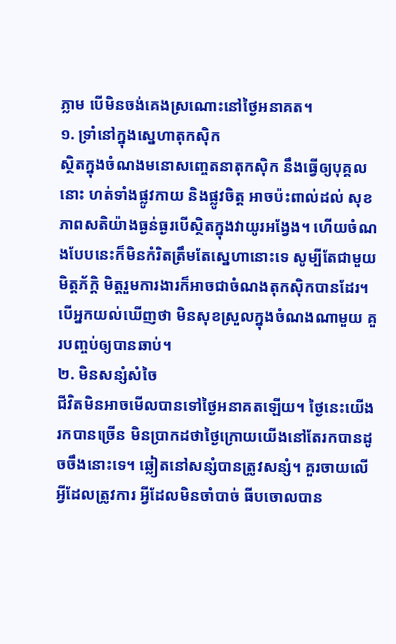ភ្លាម បើមិនចង់គេងស្រណោះនៅថ្ងៃអនាគត។
១. ទ្រាំនៅក្នុងស្នេហាតុកស៊ិក
ស្ថិតក្នុងចំណងមនោសញ្ចេតនាតុកស៊ិក នឹងធ្វើឲ្យបុគ្គលនោះ ហត់ទាំងផ្លូវកាយ និងផ្លូវចិត្ត អាចប៉ះពាល់ដល់ សុខភាពសតិយ៉ាងធ្ងន់ធ្ងរបើស្ថិតក្នុងវាយូរអង្វែង។ ហើយចំណងបែបនេះក៏មិនកំរិតត្រឹមតែស្នេហានោះទេ សូម្បីតែជាមួយមិត្តភ័ក្ដិ មិត្តរួមការងារក៏អាចជាចំណងតុកស៊ិកបានដែរ។ បើអ្នកយល់ឃើញថា មិនសុខស្រួលក្នុងចំណងណាមួយ គួរបញ្ចប់ឲ្យបានឆាប់។
២. មិនសន្សំសំចៃ
ជីវិតមិនអាចមើលបានទៅថ្ងៃអនាគតឡើយ។ ថ្ងៃនេះយើងរកបានច្រើន មិនប្រាកដថាថ្ងៃក្រោយយើងនៅតែរកបានដូចចឹងនោះទេ។ ឆ្លៀតនៅសន្សំបានត្រូវសន្សំ។ គួរចាយលើអ្វីដែលត្រូវការ អ្វីដែលមិនចាំបាច់ ធីបចោលបាន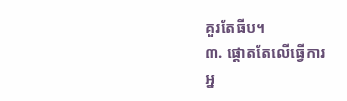គួរតែធីប។
៣. ផ្ដោតតែលើធ្វើការ
អ្ន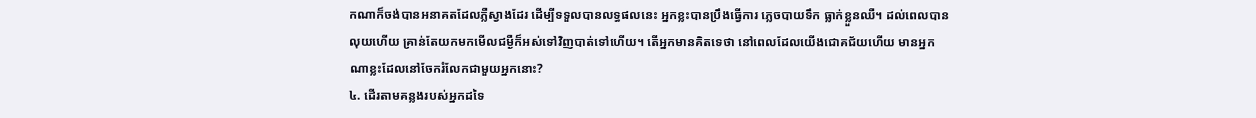កណាក៏ចង់បានអនាគតដែលភ្លឺស្វាងដែរ ដើម្បីទទួលបានលទ្ធផលនេះ អ្នកខ្លះបានប្រឹងធ្វើការ ភ្លេចបាយទឹក ធ្លាក់ខ្លួនឈឺ។ ដល់ពេលបានលុយហើយ គ្រាន់តែយកមកមើលជម្ងឺក៏អស់ទៅវិញបាត់ទៅហើយ។ តើអ្នកមានគិតទេថា នៅពេលដែលយើងជោគជ័យហើយ មានអ្នកណាខ្លះដែលនៅចែករំលែកជាមួយអ្នកនោះ?
៤. ដើរតាមគន្លងរបស់អ្នកដទៃ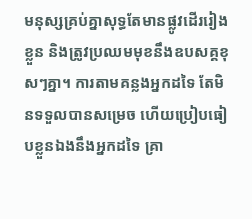មនុស្សគ្រប់គ្នាសុទ្ធតែមានផ្លូវដើររៀងខ្លួន និងត្រូវប្រឈមមុខនឹងឧបសគ្គខុសៗគ្នា។ ការតាមគន្លងអ្នកដទៃ តែមិនទទួលបានសម្រេច ហើយប្រៀបធៀបខ្លួនឯងនឹងអ្នកដទៃ គ្រា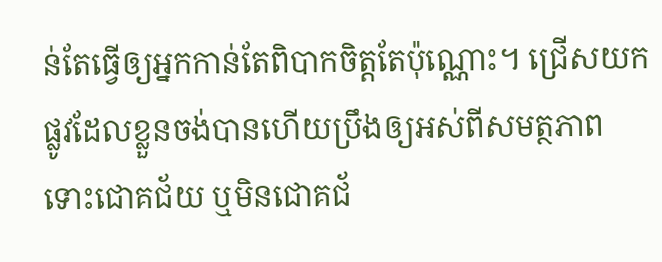ន់តែធ្វើឲ្យអ្នកកាន់តែពិបាកចិត្តតែប៉ុណ្ណោះ។ ជ្រើសយកផ្លូវដែលខ្លួនចង់បានហើយប្រឹងឲ្យអស់ពីសមត្ថភាព ទោះជោគជ័យ ឬមិនជោគជ័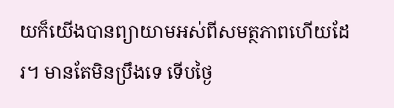យក៏យើងបានព្យាយាមអស់ពីសមត្ថភាពហើយដែរ។ មានតែមិនប្រឹងទេ ទើបថ្ងៃ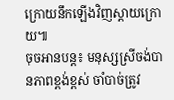ក្រោយនឹកឡើងវិញស្ដាយក្រោយ៕
ចុចអានបន្ត៖ មនុស្សស្រីចង់បានភាពខ្ពង់ខ្ពស់ ចាំបាច់ត្រូវ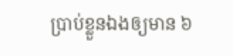ប្រាប់ខ្លួនឯងឲ្យមាន ៦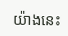យ៉ាងនេះ